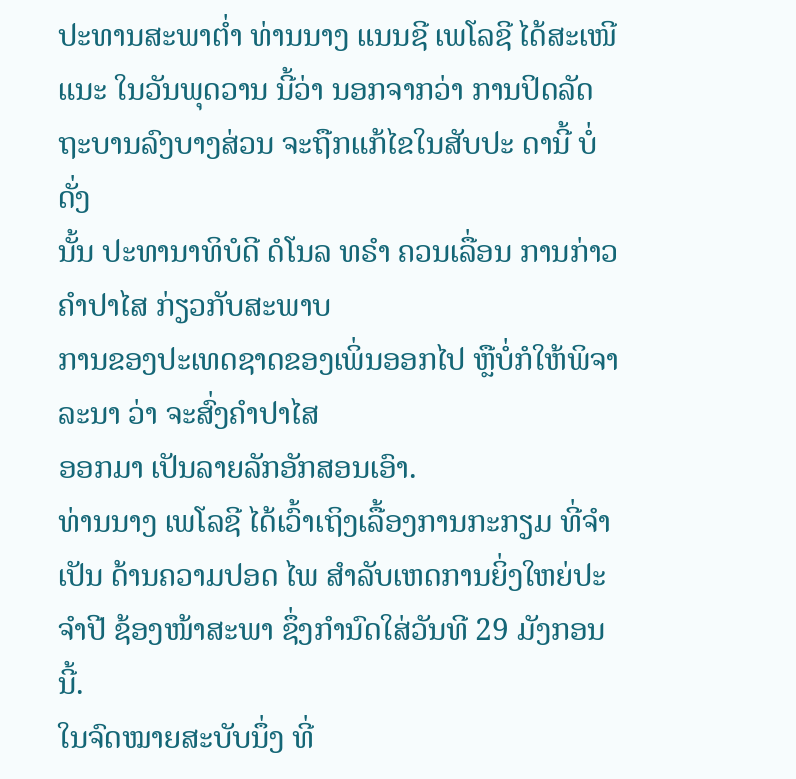ປະທານສະພາຕໍ່າ ທ່ານນາງ ແນນຊີ ເພໂລຊີ ໄດ້ສະເໜີແນະ ໃນວັນພຸດວານ ນີ້ວ່າ ນອກຈາກວ່າ ການປິດລັດຖະບານລົງບາງສ່ວນ ຈະຖືກແກ້ໄຂໃນສັບປະ ດານີ້ ບໍ່ດັ່ງ
ນັ້ນ ປະທານາທິບໍດີ ດໍໂນລ ທຣຳ ຄວນເລື່ອນ ການກ່າວຄຳປາໄສ ກ່ຽວກັບສະພາບ
ການຂອງປະເທດຊາດຂອງເພິ່ນອອກໄປ ຫຼືບໍ່ກໍໃຫ້ພິຈາລະນາ ວ່າ ຈະສົ່ງຄຳປາໄສ
ອອກມາ ເປັນລາຍລັກອັກສອນເອົາ.
ທ່ານນາງ ເພໂລຊີ ໄດ້ເວົ້າເຖິງເລື້ອງການກະກຽມ ທີ່ຈຳເປັນ ດ້ານຄວາມປອດ ໄພ ສຳລັບເຫດການຍິ່ງໃຫຍ່ປະຈຳປີ ຊ້ອງໜ້າສະພາ ຊຶ່ງກຳນົດໃສ່ວັນທີ 29 ມັງກອນນີ້.
ໃນຈົດໝາຍສະບັບນຶ່ງ ທີ່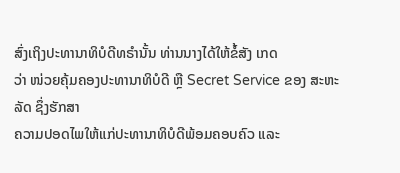ສົ່ງເຖິງປະທານາທິບໍດີທຣຳນັ້ນ ທ່ານນາງໄດ້ໃຫ້ຂໍ້ສັງ ເກດ
ວ່າ ໜ່ວຍຄຸ້ມຄອງປະທານາທິບໍດີ ຫຼື Secret Service ຂອງ ສະຫະລັດ ຊຶ່ງຮັກສາ
ຄວາມປອດໄພໃຫ້ແກ່ປະທານາທິບໍດີພ້ອມຄອບຄົວ ແລະ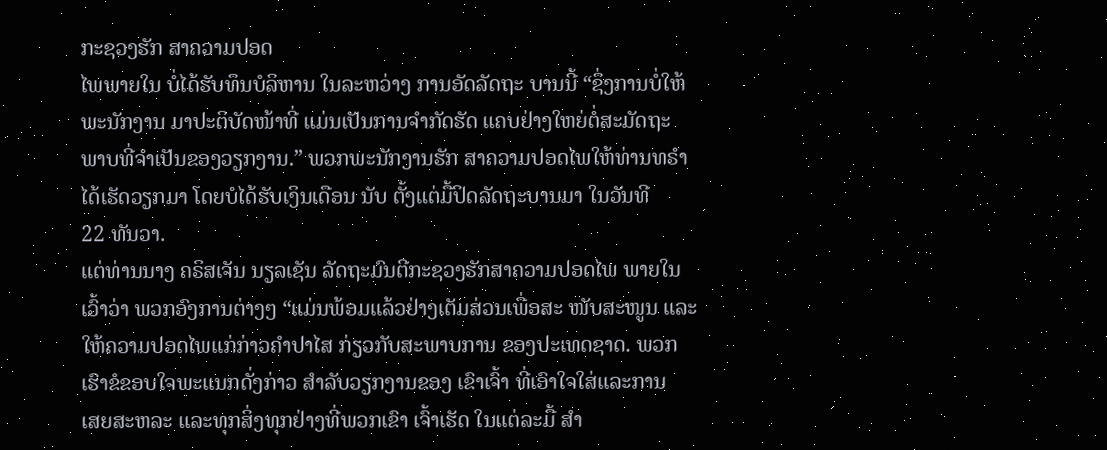ກະຊວງຮັກ ສາຄວາມປອດ
ໄພພາຍໃນ ບໍ່ໄດ້ຮັບທຶນບໍລິຫານ ໃນລະຫວ່າງ ການອັດລັດຖະ ບານນີ້ “ຊຶ່ງການບໍ່ໃຫ້
ພະນັກງານ ມາປະຕິບັດໜ້າທີ່ ແມ່ນເປັນການຈຳກັດຮັດ ແຄບຢ່າງໃຫຍ່ຕໍ່ສະມັດຖະ
ພາບທີ່ຈຳເປັນຂອງວຽກງານ.” ພວກພະນັກງານຮັກ ສາຄວາມປອດໄພໃຫ້ທ່ານທຣຳ
ໄດ້ເຮັດວຽກມາ ໂດຍບໍໄດ້ຮັບເງິນເດືອນ ນັບ ຕັ້ງແຕ່ມື້ປິດລັດຖະບານມາ ໃນວັນທີ
22 ທັນວາ.
ແຕ່ທ່ານນາງ ຄຣິສເຈັນ ນຽລເຊັນ ລັດຖະມົນຕີກະຊວງຮັກສາຄວາມປອດໄພ ພາຍໃນ
ເວົ້າວ່າ ພວກອົງການຕ່າງໆ “ແມ່ນພ້ອມແລ້ວຢ່າງເຕັມສ່ວນເພື່ອສະ ໜັບສະໜູນ ແລະ
ໃຫ້ຄວາມປອດໄພແກ່ກ່າວຄຳປາໄສ ກ່ຽວກັບສະພາບການ ຂອງປະເທດຊາດ. ພວກ
ເຮົາຂໍຂອບໃຈພະແນກດັ່ງກ່າວ ສຳລັບວຽກງານຂອງ ເຂົາເຈົ້າ ທີ່ເອົາໃຈໃສ່ແລະການ
ເສຍສະຫລະ ແລະທຸກສິ່ງທຸກຢ່າງທີ່ພວກເຂົາ ເຈົ້າເຮັດ ໃນແຕ່ລະມື້ ສຳ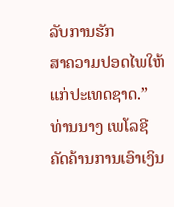ລັບການຮັກ
ສາຄວາມປອດໄພໃຫ້ແກ່ປະເທດຊາດ.”
ທ່ານນາງ ເພໂລຊີ ຄັດຄ້ານການເອົາເງິນ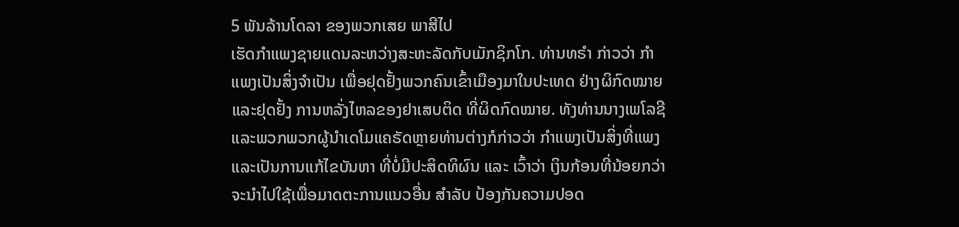5 ພັນລ້ານໂດລາ ຂອງພວກເສຍ ພາສີໄປ
ເຮັດກຳແພງຊາຍແດນລະຫວ່າງສະຫະລັດກັບເມັກຊິກໂກ. ທ່ານທຣຳ ກ່າວວ່າ ກຳ
ແພງເປັນສິ່ງຈຳເປັນ ເພື່ອຢຸດຢັ້ງພວກຄົນເຂົ້າເມືອງມາໃນປະເທດ ຢ່າງຜິກົດໝາຍ
ແລະຢຸດຢັ້ງ ການຫລັ່ງໄຫລຂອງຢາເສບຕິດ ທີ່ຜິດກົດໝາຍ. ທັງທ່ານນາງເພໂລຊີ
ແລະພວກພວກຜູ້ນຳເດໂມແຄຣັດຫຼາຍທ່ານຕ່າງກໍກ່າວວ່າ ກຳແພງເປັນສິ່ງທີ່ແພງ ແລະເປັນການແກ້ໄຂບັນຫາ ທີ່ບໍ່ມີປະສິດທິຜົນ ແລະ ເວົ້າວ່າ ເງິນກ້ອນທີ່ນ້ອຍກວ່າ ຈະນຳໄປໃຊ້ເພື່ອມາດຕະການແນວອື່ນ ສຳລັບ ປ້ອງກັນຄວາມປອດ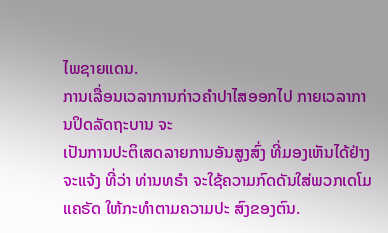ໄພຊາຍແດນ.
ການເລື່ອນເວລາການກ່າວຄຳປາໄສອອກໄປ ກາຍເວລາການປິດລັດຖະບານ ຈະ
ເປັນການປະຕິເສດລາຍການອັນສູງສົ່ງ ທີ່ມອງເຫັນໄດ້ຢ່າງຈະແຈ້ງ ທີ່ວ່າ ທ່ານທຣຳ ຈະໃຊ້ຄວາມກົດດັນໃສ່ພວກເດໂມແຄຣັດ ໃຫ້ກະທຳຕາມຄວາມປະ ສົງຂອງຕົນ.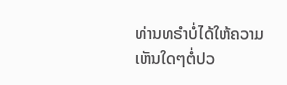ທ່ານທຣຳບໍ່ໄດ້ໃຫ້ຄວາມເຫັນໃດໆຕໍ່ປວ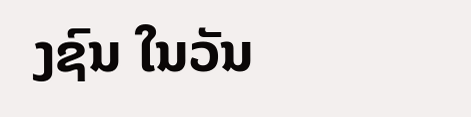ງຊົນ ໃນວັນ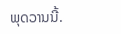ພຸດວານນີ້.